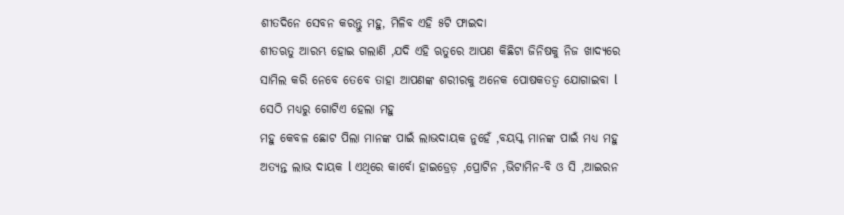ଶୀତଦିନେ ସେବନ କରନ୍ତୁ ମହୁ, ମିଳିବ ଏହି ୫ଟି ଫାଇଦା
ଶୀତଋତୁ ଆରମ୍ଭ ହୋଇ ଗଲାଣି ,ଯଦି ଏହି ଋତୁରେ ଆପଣ କିଛିଟା ଜିନିଷକୁ ନିଜ ଖାଦ୍ୟରେ ସାମିଲ କରି ନେବେ ତେବେ ତାହା ଆପଣଙ୍କ ଶରୀରକୁ ଅନେକ ପୋଷକତତ୍ୱ ଯୋଗାଇବା l ସେଠି ମଧ୍ୟରୁ ଗୋଟିଏ ହେଲା ମହୁ
ମହୁ କେବଳ ଛୋଟ ପିଲା ମାନଙ୍କ ପାଇଁ ଲାଭଦାୟକ ନୁହେଁ ,ବୟସ୍କ ମାନଙ୍କ ପାଇଁ ମଧ୍ୟ ମହୁ ଅତ୍ୟନ୍ତ ଲାଭ ଦାୟକ l ଏଥିରେ କାର୍ବୋ ହାଇଡ୍ରେଡ଼ ,ପ୍ରୋଟିନ ,ଭିଟାମିନ-ବି ଓ ସି ,ଆଇରନ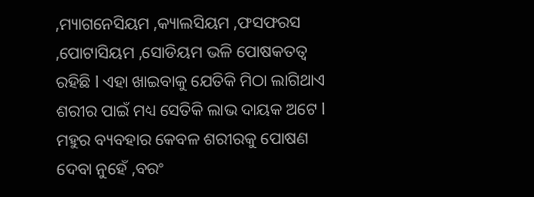,ମ୍ୟାଗନେସିୟମ ,କ୍ୟାଲସିୟମ ,ଫସଫରସ ,ପୋଟାସିୟମ ,ସୋଡିୟମ ଭଳି ପୋଷକତତ୍ୱ ରହିଛି l ଏହା ଖାଇବାକୁ ଯେତିକି ମିଠା ଲାଗିଥାଏ ଶରୀର ପାଇଁ ମଧ୍ୟ ସେତିକି ଲାଭ ଦାୟକ ଅଟେ l ମହୁର ବ୍ୟବହାର କେବଳ ଶରୀରକୁ ପୋଷଣ ଦେବା ନୁହେଁ ,ବରଂ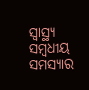ସ୍ୱାସ୍ଥ୍ୟ ସମ୍ବଧୀୟ ସମସ୍ୟାର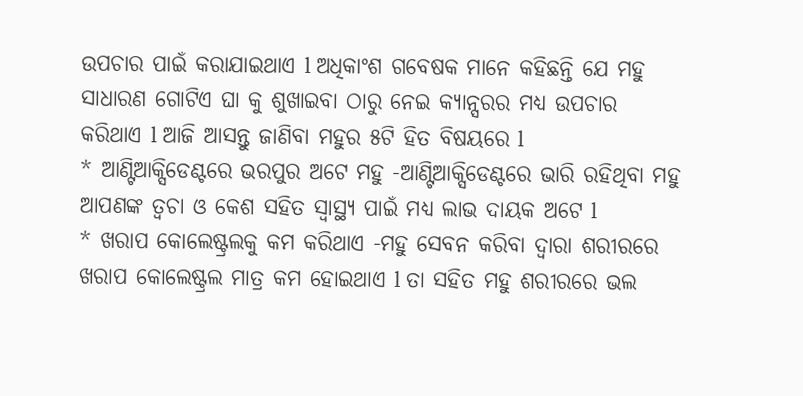ଉପଚାର ପାଇଁ କରାଯାଇଥାଏ l ଅଧିକାଂଶ ଗବେଷକ ମାନେ କହିଛନ୍ତି ଯେ ମହୁ ସାଧାରଣ ଗୋଟିଏ ଘା କୁ ଶୁଖାଇବା ଠାରୁ ନେଇ କ୍ୟାନ୍ସରର ମଧ୍ୟ ଉପଚାର କରିଥାଏ l ଆଜି ଆସନ୍ତୁ ଜାଣିବା ମହୁର ୫ଟି ହିତ ବିଷୟରେ l
* ଆଣ୍ଟିଆକ୍ସିଡେଣ୍ଟରେ ଭରପୁର ଅଟେ ମହୁ -ଆଣ୍ଟିଆକ୍ସିଡେଣ୍ଟରେ ଭାରି ରହିଥିବା ମହୁ ଆପଣଙ୍କ ତ୍ୱଚା ଓ କେଶ ସହିତ ସ୍ୱାସ୍ଥ୍ୟ ପାଇଁ ମଧ୍ୟ ଲାଭ ଦାୟକ ଅଟେ l
* ଖରାପ କୋଲେଷ୍ଟ୍ରଲକୁ କମ କରିଥାଏ -ମହୁ ସେବନ କରିବା ଦ୍ୱାରା ଶରୀରରେ ଖରାପ କୋଲେଷ୍ଟ୍ରଲ ମାତ୍ର କମ ହୋଇଥାଏ l ତା ସହିତ ମହୁ ଶରୀରରେ ଭଲ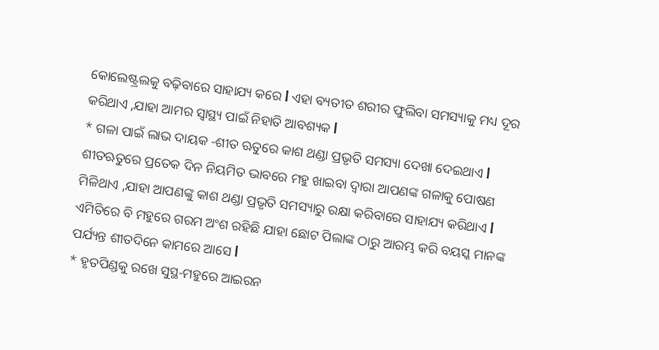କୋଲେଷ୍ଟ୍ରଲକୁ ବଢ଼ିବାରେ ସାହାଯ୍ୟ କରେ l ଏହା ବ୍ୟତୀତ ଶରୀର ଫୁଲିବା ସମସ୍ୟାକୁ ମଧ୍ୟ ଦୂର କରିଥାଏ ,ଯାହା ଆମର ସ୍ୱାସ୍ଥ୍ୟ ପାଇଁ ନିହାତି ଆବଶ୍ୟକ l
* ଗଳା ପାଇଁ ଲାଭ ଦାୟକ -ଶୀତ ଋତୁରେ କାଶ ଥଣ୍ଡା ପ୍ରଭୃତି ସମସ୍ୟା ଦେଖା ଦେଇଥାଏ l ଶୀତଋତୁରେ ପ୍ରତେକ ଦିନ ନିୟମିତ ଭାବରେ ମହୁ ଖାଇବା ଦ୍ୱାରା ଆପଣଙ୍କ ଗଳାକୁ ପୋଷଣ ମିଳିଥାଏ ,ଯାହା ଆପଣଙ୍କୁ କାଶ ଥଣ୍ଡା ପ୍ରଭୃତି ସମସ୍ୟାରୁ ରକ୍ଷା କରିବାରେ ସାହାଯ୍ୟ କରିଥାଏ l ଏମିତିରେ ବି ମହୁରେ ଗରମ ଅଂଶ ରହିଛି ଯାହା ଛୋଟ ପିଲାଙ୍କ ଠାରୁ ଆରମ୍ଭ କରି ବୟସ୍କ ମାନଙ୍କ ପର୍ଯ୍ୟନ୍ତ ଶୀତଦିନେ କାମରେ ଆସେ l
* ହୃତପିଣ୍ଡକୁ ରଖେ ସୁସ୍ଥ-ମହୁରେ ଆଇରନ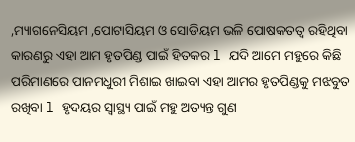,ମ୍ୟାଗନେସିୟମ ,ପୋଟାସିୟମ ଓ ସୋଡିୟମ ଭଳି ପୋଷକତତ୍ୱ ରହିଥିବା କାରଣରୁ ଏହା ଆମ ହୃତପିଣ୍ଡ ପାଇଁ ହିତକର l ଯଦି ଆମେ ମହୁରେ କିଛି ପରିମାଣରେ ପାନମଧୁରୀ ମିଶାଇ ଖାଇବା ଏହା ଆମର ହୃତପିଣ୍ଡକୁ ମଝବୁତ ରଖିବା l ହୃଦୟର ସ୍ୱାସ୍ଥ୍ୟ ପାଇଁ ମହୁ ଅତ୍ୟନ୍ତ ଗୁଣ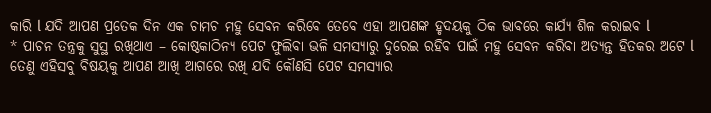କାରି l ଯଦି ଆପଣ ପ୍ରତେକ ଦିନ ଏକ ଚାମଚ ମହୁ ସେବନ କରିବେ ତେବେ ଏହା ଆପଣଙ୍କ ହୃଦୟକୁ ଠିକ ଭାବରେ କାର୍ଯ୍ୟ ଶିଳ କରାଇବ l
* ପାଚନ ତନ୍ତ୍ରକୁ ସୁସ୍ଥ ରଖିଥାଏ – କୋଷ୍ଠକାଠିନ୍ୟ ପେଟ ଫୁଲିବା ଭଳି ସମସ୍ୟାରୁ ଦୁରେଇ ରହିବ ପାଇଁ ମହୁ ସେବନ କରିବା ଅତ୍ୟନ୍ତ ହିତକର ଅଟେ l ତେଣୁ ଏହିସବୁ ବିଷୟକୁ ଆପଣ ଆଖି ଆଗରେ ରଖି ଯଦି କୌଣସି ପେଟ ସମସ୍ୟାର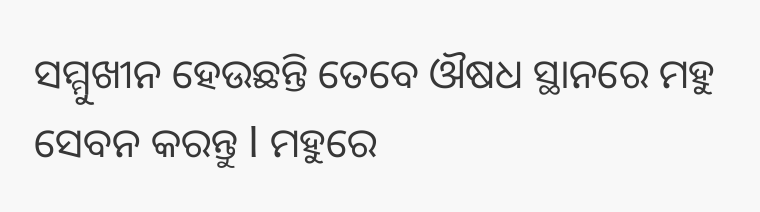ସମ୍ମୁଖୀନ ହେଉଛନ୍ତି ତେବେ ଔଷଧ ସ୍ଥାନରେ ମହୁ ସେବନ କରନ୍ତୁ l ମହୁରେ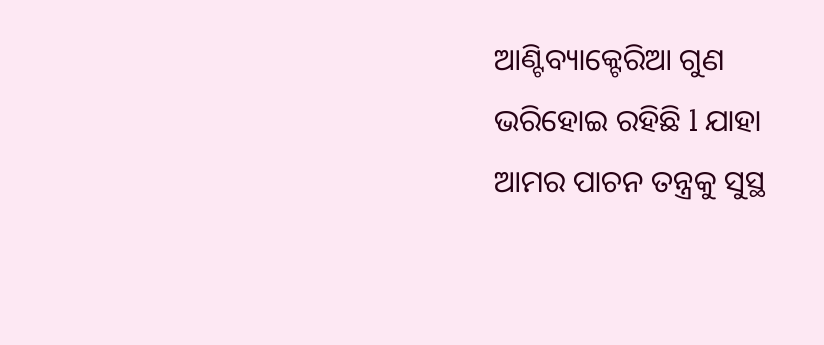ଆଣ୍ଟିବ୍ୟାକ୍ଟେରିଆ ଗୁଣ ଭରିହୋଇ ରହିଛି l ଯାହା ଆମର ପାଚନ ତନ୍ତ୍ରକୁ ସୁସ୍ଥ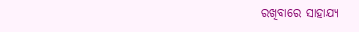ରଖିବାରେ ସାହାଯ୍ୟ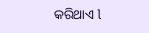କରିଥାଏ l